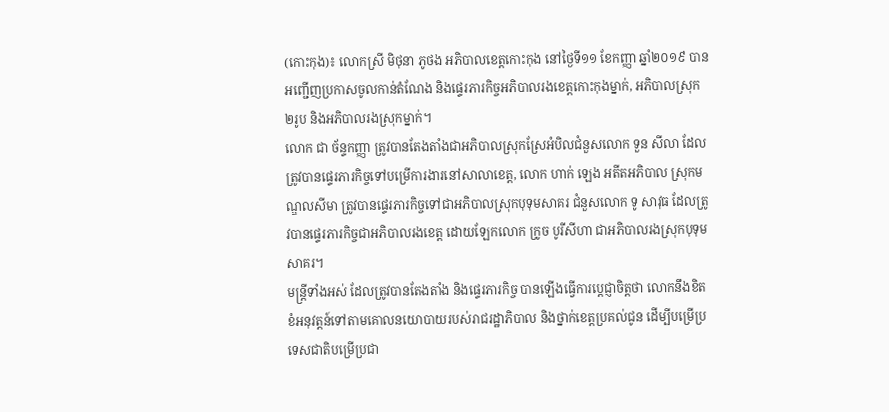(កោះកុង)៖ លោកស្រី មិថុនា ភូថង អភិបាលខេត្តកោះកុង នៅថ្ងៃទី១១ ខែកញ្ញា ឆ្នាំ២០១៩ បានអញ្ជើញប្រកាសចូលកាន់តំណែង និងផ្ទេរភារកិច្ចអភិបាលរងខេត្តកោះកុងម្នាក់, អភិបាលស្រុក ២រូប និងអភិបាលរងស្រុកម្នាក់។
លោក ជា ច័ន្ទកញ្ញា ត្រូវបានតែងតាំងជាអភិបាលស្រុកស្រែអំបិលជំនួសលោក ទួន សីលា ដែលត្រូវបានផ្ទេរភារកិច្ចទៅបម្រើការងារនៅសាលាខេត្ត, លោក ហាក់ ឡេង អតីតអភិបាល ស្រុកមណ្ឌលសីមា ត្រូវបានផ្ទេរភារកិច្ចទៅជាអភិបាលស្រុកបុទុមសាគរ ជំនួសលោក ទូ សាវុធ ដែលត្រូវបានផ្ទេរភារកិច្ចជាអភិបាលរងខេត្ត ដោយឡែកលោក ក្រូច បូរីសីហា ជាអភិបាលរងស្រុកបុទុមសាគរ។
មន្រ្តីទាំងអស់ ដែលត្រូវបានតែងតាំង និងផ្ទេរភារកិច្ច បានឡើងធ្វើការប្តេជ្ញាចិត្តថា លោកនឹងខិតខំអនុវត្តន៍ទៅតាមគោលនយោបាយរបស់រាជរដ្ឋាភិបាល និងថ្នាក់ខេត្តប្រគល់ជូន ដើម្បីបម្រើប្រទេសជាតិបម្រើប្រជា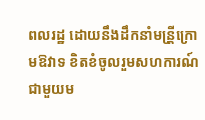ពលរដ្ឋ ដោយនឹងដឹកនាំមន្រី្តក្រោមឱវាទ ខិតខំចូលរួមសហការណ៍ជាមួយម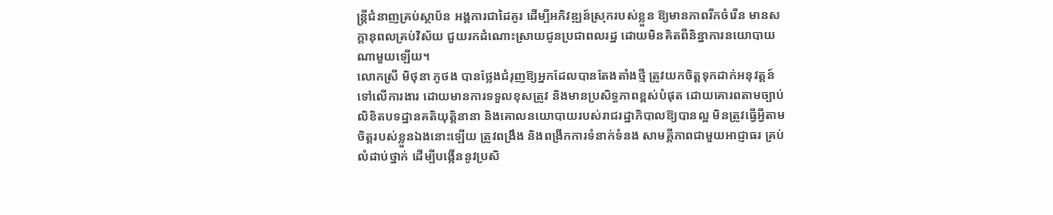ន្ត្រីជំនាញគ្រប់ស្ថាប័ន អង្គការជាដៃគូរ ដើម្បីអភិវឌ្ឍន៍ស្រុករបស់ខ្លួន ឱ្យមានភាពរីកចំរើន មានសក្តានុពលគ្រប់វិស័យ ជួយរកដំណោះស្រាយជូនប្រជាពលរដ្ឋ ដោយមិនគិតពីនិន្នាការនយោបាយណាមួយឡើយ។
លោកស្រី មិថុនា ភូថង បានថ្លែងជំរុញឱ្យអ្នកដែលបានតែងតាំងថ្មី ត្រូវយកចិត្តទុកដាក់អនុវត្តន៍ទៅលើការងារ ដោយមានការទទួលខុសត្រូវ និងមានប្រសិទ្ធភាពខ្ពស់បំផុត ដោយគោរពតាមច្បាប់ លិខិតបទដ្ឋានគតិយុត្តិនានា និងគោលនយោបាយរបស់រាជរដ្ឋាភិបាលឱ្យបានល្អ មិនត្រូវធ្វើអ្វីតាមចិត្តរបស់ខ្លួនឯងនោះឡើយ ត្រូវពង្រឹង និងពង្រីកការទំនាក់ទំនង សាមគ្គីភាពជាមួយអាជ្ញាធរ គ្រប់លំដាប់ថ្នាក់ ដើម្បីបង្កើននូវប្រសិ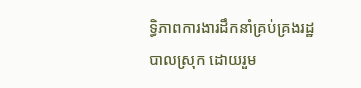ទ្ធិភាពការងារដឹកនាំគ្រប់គ្រងរដ្ឋបាលស្រុក ដោយរួម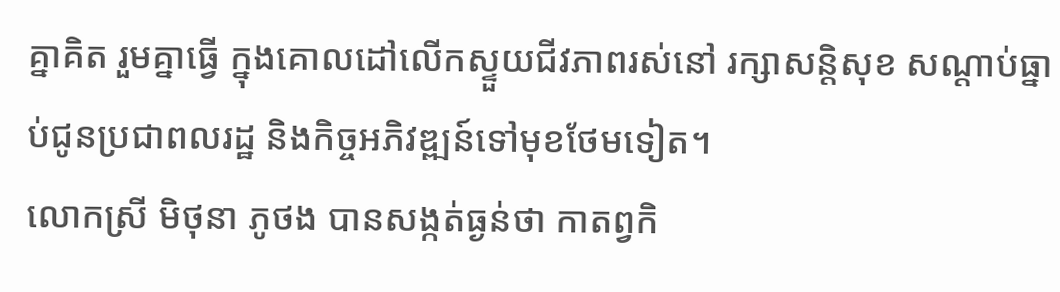គ្នាគិត រួមគ្នាធ្វើ ក្នុងគោលដៅលើកស្ទួយជីវភាពរស់នៅ រក្សាសន្តិសុខ សណ្តាប់ធ្នាប់ជូនប្រជាពលរដ្ឋ និងកិច្ចអភិវឌ្ឍន៍ទៅមុខថែមទៀត។
លោកស្រី មិថុនា ភូថង បានសង្កត់ធ្ងន់ថា កាតព្វកិ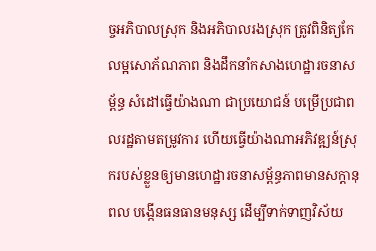ច្ចអភិបាលស្រុក និងអភិបាលរងស្រុក ត្រូវពិនិត្យកែលម្អសោភ័ណភាព និងដឹកនាំកសាងហេដ្ឋារចនាសម្ព័ន្ធ សំដៅធ្វើយ៉ាងណា ជាប្រយោជន៍ បម្រើប្រជាពលរដ្ឋតាមតម្រូវការ ហើយធ្វើយ៉ាងណាអភិវឌ្ឍន៍ស្រុករបស់ខ្លួនឲ្យមានហេដ្ឋារចនាសម្ព័ន្ធភាពមានសក្តានុពល បង្កើនធនធានមនុស្ស ដើម្បីទាក់ទាញវិស័យ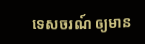ទេសចរណ៍ ឲ្យមាន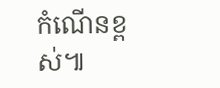កំណើនខ្ពស់៕